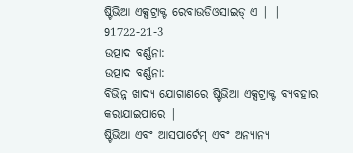ଷ୍ଟିଭିଆ ଏକ୍ସଟ୍ରାକ୍ଟ ରେବାଉଡିଓସାଇଡ୍ ଏ | | 91722-21-3
ଉତ୍ପାଦ ବର୍ଣ୍ଣନା:
ଉତ୍ପାଦ ବର୍ଣ୍ଣନା:
ବିଭିନ୍ନ ଖାଦ୍ୟ ଯୋଗାଣରେ ଷ୍ଟିଭିଆ ଏକ୍ସଟ୍ରାକ୍ଟ ବ୍ୟବହାର କରାଯାଇପାରେ |
ଷ୍ଟିଭିଆ ଏବଂ ଆସପାର୍ଟେମ୍ ଏବଂ ଅନ୍ୟାନ୍ୟ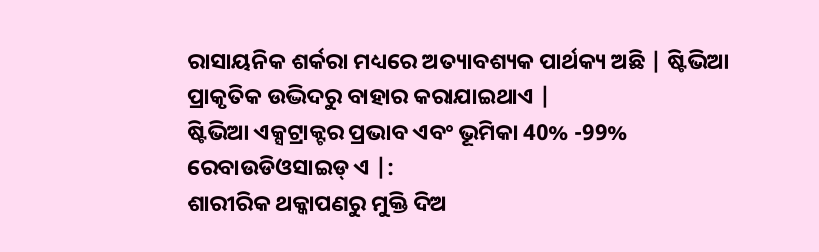ରାସାୟନିକ ଶର୍କରା ମଧ୍ୟରେ ଅତ୍ୟାବଶ୍ୟକ ପାର୍ଥକ୍ୟ ଅଛି | ଷ୍ଟିଭିଆ ପ୍ରାକୃତିକ ଉଦ୍ଭିଦରୁ ବାହାର କରାଯାଇଥାଏ |
ଷ୍ଟିଭିଆ ଏକ୍ସଟ୍ରାକ୍ଟର ପ୍ରଭାବ ଏବଂ ଭୂମିକା 40% -99% ରେବାଉଡିଓସାଇଡ୍ ଏ |:
ଶାରୀରିକ ଥକ୍କାପଣରୁ ମୁକ୍ତି ଦିଅ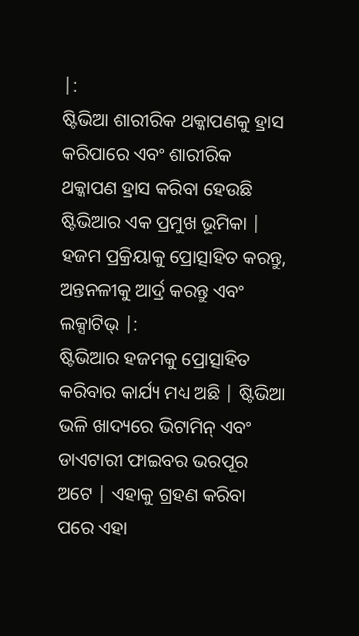|:
ଷ୍ଟିଭିଆ ଶାରୀରିକ ଥକ୍କାପଣକୁ ହ୍ରାସ କରିପାରେ ଏବଂ ଶାରୀରିକ ଥକ୍କାପଣ ହ୍ରାସ କରିବା ହେଉଛି ଷ୍ଟିଭିଆର ଏକ ପ୍ରମୁଖ ଭୂମିକା |
ହଜମ ପ୍ରକ୍ରିୟାକୁ ପ୍ରୋତ୍ସାହିତ କରନ୍ତୁ, ଅନ୍ତନଳୀକୁ ଆର୍ଦ୍ର କରନ୍ତୁ ଏବଂ ଲକ୍ସାଟିଭ୍ |:
ଷ୍ଟିଭିଆର ହଜମକୁ ପ୍ରୋତ୍ସାହିତ କରିବାର କାର୍ଯ୍ୟ ମଧ୍ୟ ଅଛି | ଷ୍ଟିଭିଆ ଭଳି ଖାଦ୍ୟରେ ଭିଟାମିନ୍ ଏବଂ ଡାଏଟାରୀ ଫାଇବର ଭରପୂର ଅଟେ | ଏହାକୁ ଗ୍ରହଣ କରିବା ପରେ ଏହା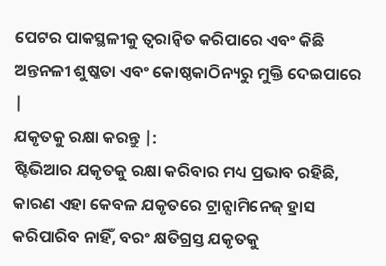ପେଟର ପାକସ୍ଥଳୀକୁ ତ୍ୱରାନ୍ୱିତ କରିପାରେ ଏବଂ କିଛି ଅନ୍ତନଳୀ ଶୁଷ୍କତା ଏବଂ କୋଷ୍ଠକାଠିନ୍ୟରୁ ମୁକ୍ତି ଦେଇପାରେ |
ଯକୃତକୁ ରକ୍ଷା କରନ୍ତୁ |:
ଷ୍ଟିଭିଆର ଯକୃତକୁ ରକ୍ଷା କରିବାର ମଧ୍ୟ ପ୍ରଭାବ ରହିଛି, କାରଣ ଏହା କେବଳ ଯକୃତରେ ଟ୍ରାନ୍ସାମିନେଜ୍ ହ୍ରାସ କରିପାରିବ ନାହିଁ, ବରଂ କ୍ଷତିଗ୍ରସ୍ତ ଯକୃତକୁ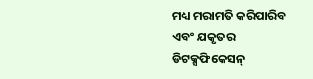ମଧ୍ୟ ମରାମତି କରିପାରିବ ଏବଂ ଯକୃତର ଡିଟକ୍ସଫିକେସନ୍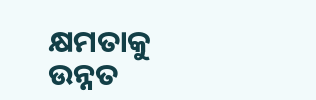କ୍ଷମତାକୁ ଉନ୍ନତ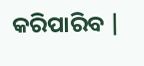କରିପାରିବ |